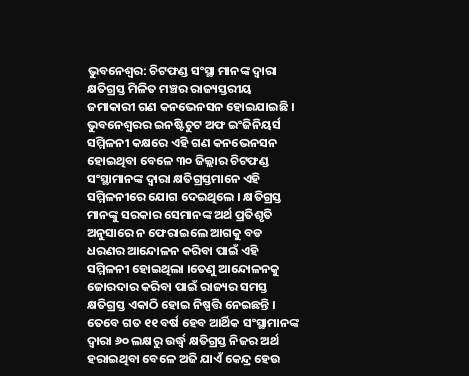ଭୁବନେଶ୍ବର: ଚିଟଫଣ୍ଡ ସଂସ୍ଥା ମାନଙ୍କ ଦ୍ୱାରା କ୍ଷତିଗ୍ରସ୍ତ ମିଳିତ ମଞ୍ଚର ରାଜ୍ୟସ୍ତରୀୟ ଜମାକାରୀ ଗଣ କନଭେନସନ ହୋଇଯାଇଛି । ଭୁବନେଶ୍ୱରର ଇନଷ୍ଟିଚୁଟ ଅଫ ଇଂଜିନିୟର୍ସ ସମ୍ମିଳନୀ କକ୍ଷରେ ଏହି ଗଣ କନଭେନସନ ହୋଇଥିବା ବେଳେ ୩୦ ଜିଲ୍ଲାର ଚିଟଫଣ୍ଡ ସଂସ୍ଥାମାନଙ୍କ ଦ୍ୱାରା କ୍ଷତିଗ୍ରସ୍ତମାନେ ଏହି ସମ୍ମିଳନୀରେ ଯୋଗ ଦେଇଥିଲେ । କ୍ଷତିଗ୍ରସ୍ତ ମାନଙ୍କୁ ସରକାର ସେମାନଙ୍କ ଅର୍ଥ ପ୍ରତିଶୃତି ଅନୁସାରେ ନ ଫେରାଇଲେ ଆଗକୁ ବଡ ଧରଣର ଆନ୍ଦୋଳନ କରିବା ପାଇଁ ଏହି ସମ୍ମିଳନୀ ହୋଇଥିଲା ।ତେଣୁ ଆନ୍ଦୋଳନକୁ ଜୋରଦାର କରିବା ପାଇଁ ରାଜ୍ୟର ସମସ୍ତ କ୍ଷତିଗ୍ରସ୍ତ ଏକାଠି ହୋଇ ନିଷ୍ପତ୍ତି ନେଇଛନ୍ତି ।
ତେବେ ଗତ ୧୧ ବର୍ଷ ହେବ ଆର୍ଥିକ ସଂସ୍ଥାମାନଙ୍କ ଦ୍ୱାରା ୬୦ ଲକ୍ଷରୁ ଉର୍ଦ୍ଧ୍ବ କ୍ଷତିଗ୍ରସ୍ତ ନିଜର ଅର୍ଥ ହରାଇଥିବା ବେଳେ ଅଜି ଯାଏଁ କେନ୍ଦ୍ର ହେଉ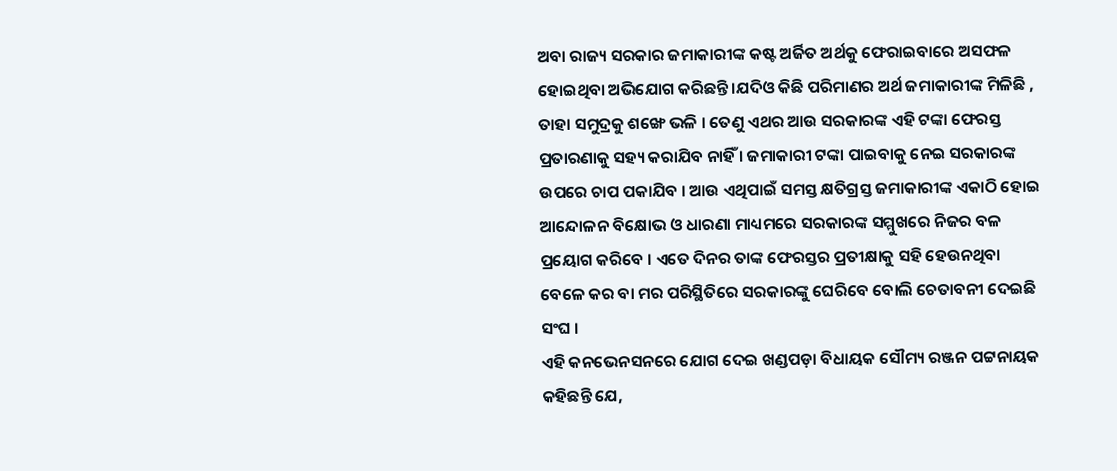ଅବା ରାଜ୍ୟ ସରକାର ଜମାକାରୀଙ୍କ କଷ୍ଟ ଅର୍ଜିତ ଅର୍ଥକୁ ଫେରାଇବାରେ ଅସଫଳ ହୋଇଥିବା ଅଭିଯୋଗ କରିଛନ୍ତି ।ଯଦିଓ କିଛି ପରିମାଣର ଅର୍ଥ ଜମାକାରୀଙ୍କ ମିଳିଛି , ତାହା ସମୁଦ୍ରକୁ ଶଙ୍ଖେ ଭଳି । ତେଣୁ ଏଥର ଆଉ ସରକାରଙ୍କ ଏହି ଟଙ୍କା ଫେରସ୍ତ ପ୍ରତାରଣାକୁ ସହ୍ୟ କରାଯିବ ନାହିଁ । ଜମାକାରୀ ଟଙ୍କା ପାଇବାକୁ ନେଇ ସରକାରଙ୍କ ଉପରେ ଚାପ ପକାଯିବ । ଆଉ ଏଥିପାଇଁ ସମସ୍ତ କ୍ଷତିଗ୍ରସ୍ତ ଜମାକାରୀଙ୍କ ଏକାଠି ହୋଇ ଆନ୍ଦୋଳନ ବିକ୍ଷୋଭ ଓ ଧାରଣା ମାଧ୍ୟମରେ ସରକାରଙ୍କ ସମ୍ମୁଖରେ ନିଜର ବଳ ପ୍ରୟୋଗ କରିବେ । ଏତେ ଦିନର ତାଙ୍କ ଫେରସ୍ତର ପ୍ରତୀକ୍ଷାକୁ ସହି ହେଉନଥିବା ବେଳେ କର ବା ମର ପରିସ୍ଥିତିରେ ସରକାରଙ୍କୁ ଘେରିବେ ବୋଲି ଚେତାବନୀ ଦେଇଛି ସଂଘ ।
ଏହି କନଭେନସନରେ ଯୋଗ ଦେଇ ଖଣ୍ଡପଡ଼ା ବିଧାୟକ ସୌମ୍ୟ ରଞ୍ଜନ ପଟ୍ଟନାୟକ କହିଛନ୍ତି ଯେ,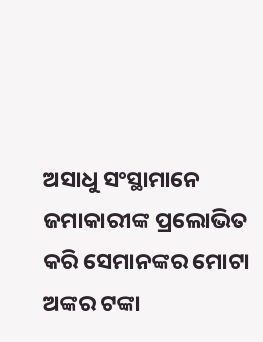ଅସାଧୁ ସଂସ୍ଥାମାନେ ଜମାକାରୀଙ୍କ ପ୍ରଲୋଭିତ କରି ସେମାନଙ୍କର ମୋଟା ଅଙ୍କର ଟଙ୍କା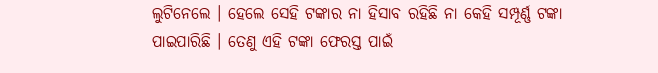ଲୁଟିନେଲେ । ହେଲେ ସେହି ଟଙ୍କାର ନା ହିସାବ ରହିଛି ନା କେହି ସମ୍ପୂର୍ଣ୍ଣ ଟଙ୍କା ପାଇପାରିଛି । ତେଣୁ ଏହି ଟଙ୍କା ଫେରସ୍ତ ପାଇଁ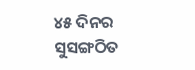୪୫ ଦିନର ସୁସଙ୍ଗଠିତ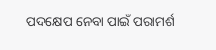ପଦକ୍ଷେପ ନେବା ପାଇଁ ପରାମର୍ଶ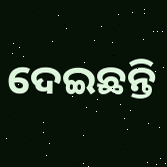ଦେଇଛନ୍ତି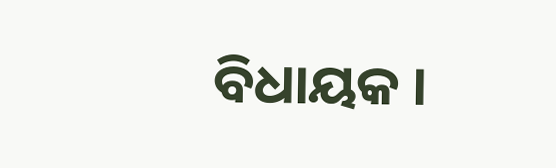ବିଧାୟକ ।